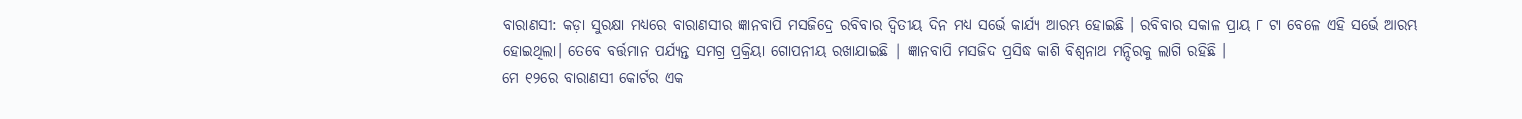ବାରାଣସୀ: କଡ଼ା ସୁରକ୍ଷା ମଧ୍ୟରେ ବାରାଣସୀର ଜ୍ଞାନବାପି ମସଜିଦ୍ରେ ରବିବାର ଦ୍ୱିତୀୟ ଦିନ ମଧ୍ୟ ସର୍ଭେ କାର୍ଯ୍ୟ ଆରମ୍ଭ ହୋଇଛି । ରବିବାର ସକାଳ ପ୍ରାୟ ୮ ଟା ବେଳେ ଏହି ସର୍ଭେ ଆରମ୍ଭ ହୋଇଥିଲା। ତେବେ ବର୍ତ୍ତମାନ ପର୍ଯ୍ୟନ୍ତ ସମଗ୍ର ପ୍ରକ୍ରିୟା ଗୋପନୀୟ ରଖାଯାଇଛି | ଜ୍ଞାନବାପି ମସଜିଦ ପ୍ରସିଦ୍ଧ କାଶି ବିଶ୍ବନାଥ ମନ୍ଦିରକୁ ଲାଗି ରହିଛି ।
ମେ ୧୨ରେ ବାରାଣସୀ କୋର୍ଟର ଏକ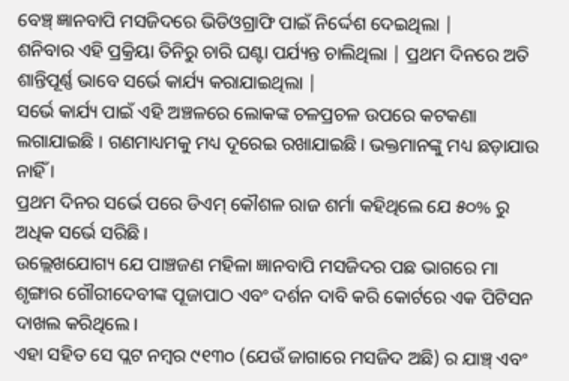ବେଞ୍ଚ୍ ଜ୍ଞାନବାପି ମସଜିଦରେ ଭିଡିଓଗ୍ରାଫି ପାଇଁ ନିର୍ଦ୍ଦେଶ ଦେଇଥିଲା |
ଶନିବାର ଏହି ପ୍ରକ୍ରିୟା ତିନିରୁ ଚାରି ଘଣ୍ଟା ପର୍ଯ୍ୟନ୍ତ ଚାଲିଥିଲା | ପ୍ରଥମ ଦିନରେ ଅତି ଶାନ୍ତିପୂର୍ଣ୍ଣ ଭାବେ ସର୍ଭେ କାର୍ଯ୍ୟ କରାଯାଇଥିଲା |
ସର୍ଭେ କାର୍ଯ୍ୟ ପାଇଁ ଏହି ଅଞ୍ଚଳରେ ଲୋକଙ୍କ ଚଳପ୍ରଚଳ ଉପରେ କଟକଣା ଲଗାଯାଇଛି । ଗଣମାଧ୍ୟମକୁ ମଧ୍ୟ ଦୂରେଇ ରଖାଯାଇଛି। ଭକ୍ତମାନଙ୍କୁ ମଧ୍ୟ ଛଡ଼ାଯାଉ ନାହିଁ ।
ପ୍ରଥମ ଦିନର ସର୍ଭେ ପରେ ଡିଏମ୍ କୌଶଳ ରାଜ ଶର୍ମା କହିଥିଲେ ଯେ ୫୦% ରୁ ଅଧିକ ସର୍ଭେ ସରିଛି।
ଉଲ୍ଲେଖଯୋଗ୍ୟ ଯେ ପାଞ୍ଚଜଣ ମହିଳା ଜ୍ଞାନବାପି ମସଜିଦର ପଛ ଭାଗରେ ମା ଶୃଙ୍ଗାର ଗୌରୀଦେବୀଙ୍କ ପୂଜାପାଠ ଏବଂ ଦର୍ଶନ ଦାବି କରି କୋର୍ଟରେ ଏକ ପିଟିସନ ଦାଖଲ କରିଥିଲେ।
ଏହା ସହିତ ସେ ପ୍ଲଟ ନମ୍ବର ୯୧୩୦ (ଯେଉଁ ଜାଗାରେ ମସଜିଦ ଅଛି) ର ଯାଞ୍ଚ୍ ଏବଂ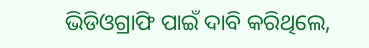ଭିଡିଓଗ୍ରାଫି ପାଇଁ ଦାବି କରିଥିଲେ,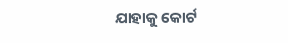ଯାହାକୁ କୋର୍ଟ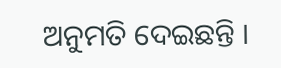ଅନୁମତି ଦେଇଛନ୍ତି ।